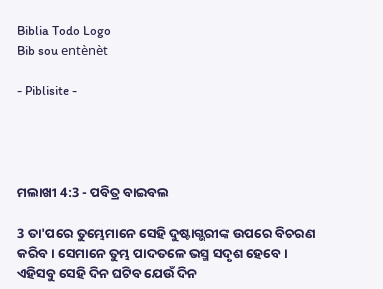Biblia Todo Logo
Bib sou entènèt

- Piblisite -




ମଲାଖୀ 4:3 - ପବିତ୍ର ବାଇବଲ

3 ତା'ପରେ ତୁମ୍ଭେମାନେ ସେହି ଦୁଷ୍ଟାଗ୍ଭରୀଙ୍କ ଉପରେ ବିଚରଣ କରିବ। ସେମାନେ ତୁମ୍ଭ ପାଦତଳେ ଭସ୍ମ ସଦୃଶ ହେବେ। ଏହିସବୁ ସେହି ଦିନ ଘଟିବ ଯେଉଁ ଦିନ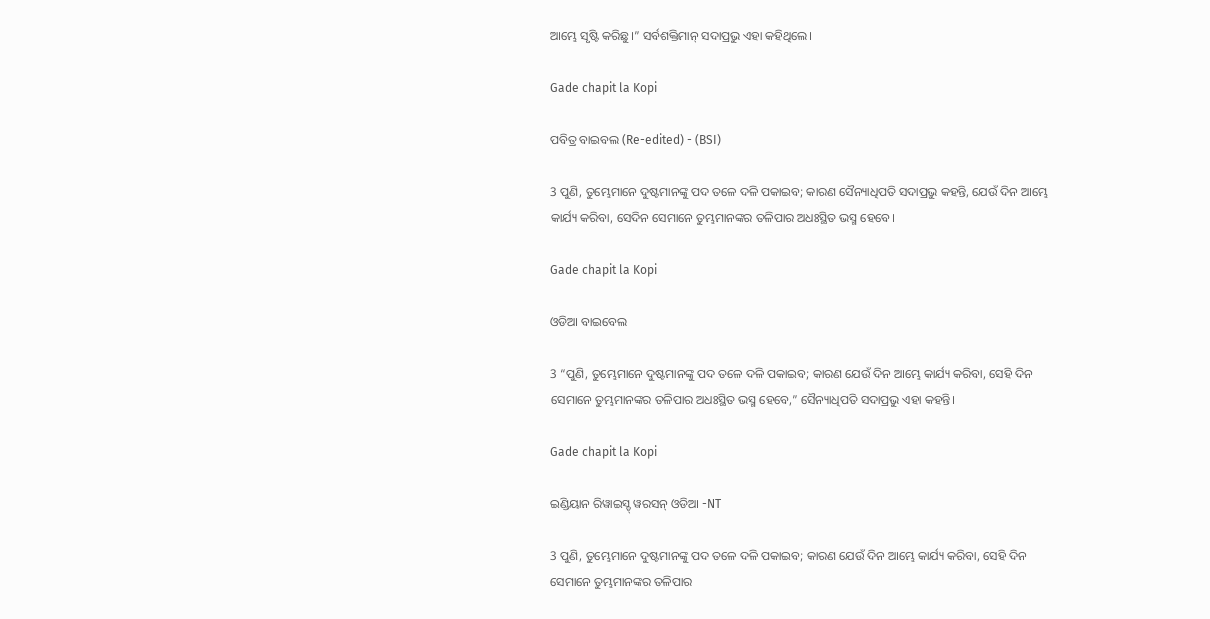ଆମ୍ଭେ ସୃଷ୍ଟି କରିଛୁ।” ସର୍ବଶକ୍ତିମାନ୍ ସଦାପ୍ରଭୁ ଏହା କହିଥିଲେ।

Gade chapit la Kopi

ପବିତ୍ର ବାଇବଲ (Re-edited) - (BSI)

3 ପୁଣି, ତୁମ୍ଭେମାନେ ଦୁଷ୍ଟମାନଙ୍କୁ ପଦ ତଳେ ଦଳି ପକାଇବ; କାରଣ ସୈନ୍ୟାଧିପତି ସଦାପ୍ରଭୁ କହନ୍ତି, ଯେଉଁ ଦିନ ଆମ୍ଭେ କାର୍ଯ୍ୟ କରିବା, ସେଦିନ ସେମାନେ ତୁମ୍ଭମାନଙ୍କର ତଳିପାର ଅଧଃସ୍ଥିତ ଭସ୍ମ ହେବେ।

Gade chapit la Kopi

ଓଡିଆ ବାଇବେଲ

3 “ପୁଣି, ତୁମ୍ଭେମାନେ ଦୁଷ୍ଟମାନଙ୍କୁ ପଦ ତଳେ ଦଳି ପକାଇବ; କାରଣ ଯେଉଁ ଦିନ ଆମ୍ଭେ କାର୍ଯ୍ୟ କରିବା, ସେହି ଦିନ ସେମାନେ ତୁମ୍ଭମାନଙ୍କର ତଳିପାର ଅଧଃସ୍ଥିତ ଭସ୍ମ ହେବେ,” ସୈନ୍ୟାଧିପତି ସଦାପ୍ରଭୁ ଏହା କହନ୍ତି।

Gade chapit la Kopi

ଇଣ୍ଡିୟାନ ରିୱାଇସ୍ଡ୍ ୱରସନ୍ ଓଡିଆ -NT

3 ପୁଣି, ତୁମ୍ଭେମାନେ ଦୁଷ୍ଟମାନଙ୍କୁ ପଦ ତଳେ ଦଳି ପକାଇବ; କାରଣ ଯେଉଁ ଦିନ ଆମ୍ଭେ କାର୍ଯ୍ୟ କରିବା, ସେହି ଦିନ ସେମାନେ ତୁମ୍ଭମାନଙ୍କର ତଳିପାର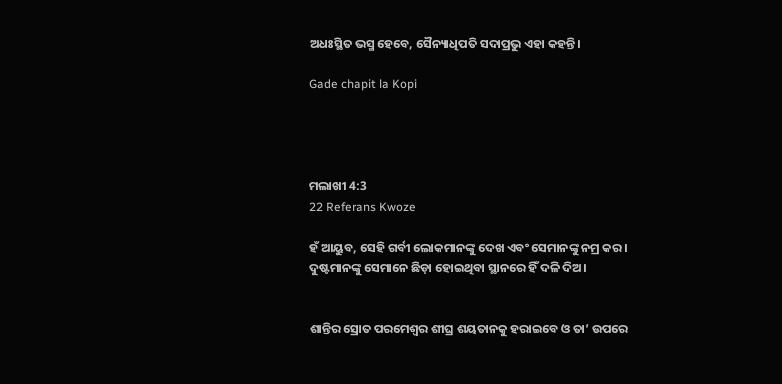ଅଧଃସ୍ଥିତ ଭସ୍ମ ହେବେ, ସୈନ୍ୟାଧିପତି ସଦାପ୍ରଭୁ ଏହା କହନ୍ତି।

Gade chapit la Kopi




ମଲାଖୀ 4:3
22 Referans Kwoze

ହଁ ଆୟୁବ, ସେହି ଗର୍ବୀ ଲୋକମାନଙ୍କୁ ଦେଖ ଏବଂ ସେମାନଙ୍କୁ ନମ୍ର କର। ଦୁଷ୍ଟମାନଙ୍କୁ ସେମାନେ ଛିଡ଼ା ହୋଇଥିବା ସ୍ଥାନରେ ହିଁ ଦଳି ଦିଅ।


ଶାନ୍ତିର ସ୍ରୋତ ପରମେଶ୍ୱର ଶୀଘ୍ର ଶୟତାନକୁ ହରାଇବେ ଓ ତା’ ଉପରେ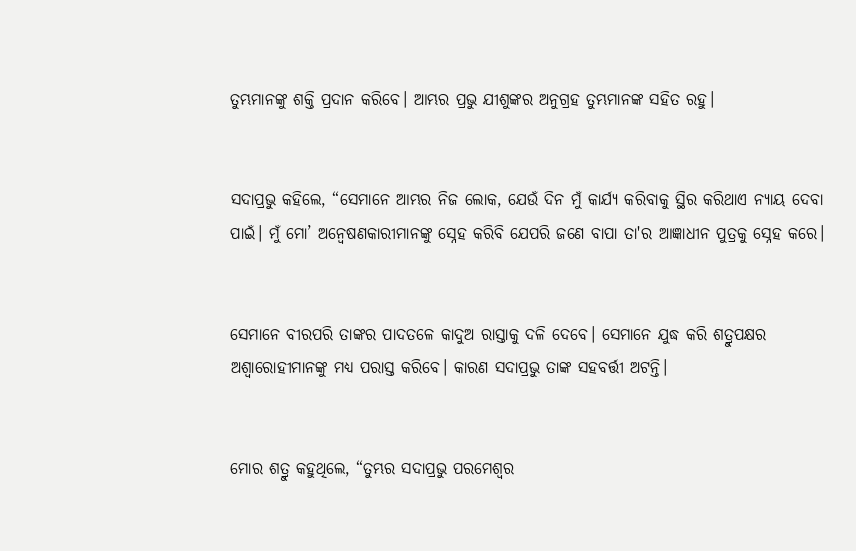ତୁମ୍ଭମାନଙ୍କୁ ଶକ୍ତି ପ୍ରଦାନ କରିବେ। ଆମ୍ଭର ପ୍ରଭୁ ଯୀଶୁଙ୍କର ଅନୁଗ୍ରହ ତୁମ୍ଭମାନଙ୍କ ସହିତ ରହୁ।


ସଦାପ୍ରଭୁ କହିଲେ, “ସେମାନେ ଆମ୍ଭର ନିଜ ଲୋକ, ଯେଉଁ ଦିନ ମୁଁ କାର୍ଯ୍ୟ କରିବାକୁ ସ୍ଥିର କରିଥାଏ ନ୍ୟାୟ ଦେବା ପାଇଁ। ମୁଁ ମୋ’ ଅନ୍ୱେଷଣକାରୀମାନଙ୍କୁ ସ୍ନେହ କରିବି ଯେପରି ଜଣେ ବାପା ତା'ର ଆଜ୍ଞାଧୀନ ପୁତ୍ରକୁ ସ୍ନେହ କରେ।


ସେମାନେ ବୀରପରି ତାଙ୍କର ପାଦତଳେ କାଦୁଅ ରାସ୍ତାକୁ ଦଳି ଦେବେ। ସେମାନେ ଯୁଦ୍ଧ କରି ଶତ୍ରୁପକ୍ଷର ଅଶ୍ୱାରୋହୀମାନଙ୍କୁ ମଧ୍ୟ ପରାସ୍ତ କରିବେ। କାରଣ ସଦାପ୍ରଭୁ ତାଙ୍କ ସହବର୍ତ୍ତୀ ଅଟନ୍ତି।


ମୋର ଶତ୍ରୁ କହୁଥିଲେ, “ତୁମ୍ଭର ସଦାପ୍ରଭୁ ପରମେଶ୍ୱର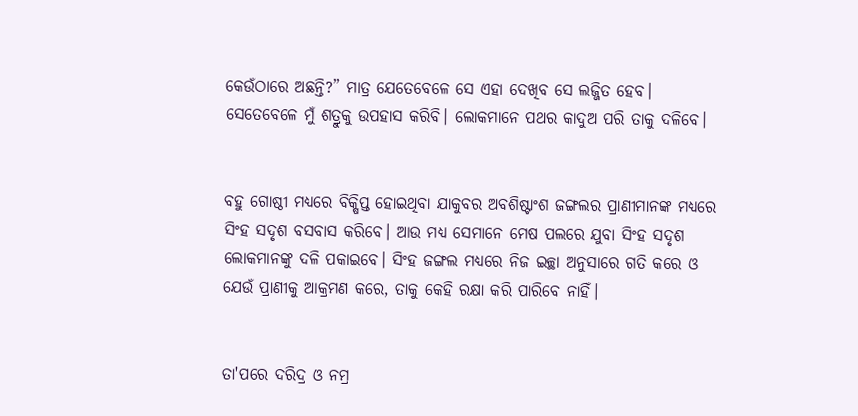କେଉଁଠାରେ ଅଛନ୍ତି?” ମାତ୍ର ଯେତେବେଳେ ସେ ଏହା ଦେଖିବ ସେ ଲଜ୍ଜିତ ହେବ। ସେତେବେଳେ ମୁଁ ଶତ୍ରୁକୁ ଉପହାସ କରିବି। ଲୋକମାନେ ପଥର କାଦୁଅ ପରି ତାକୁ ଦଳିବେ।


ବହୁ ଗୋଷ୍ଠୀ ମଧ୍ୟରେ ବିକ୍ଷିପ୍ତ ହୋଇଥିବା ଯାକୁବର ଅବଶିଷ୍ଟାଂଶ ଜଙ୍ଗଲର ପ୍ରାଣୀମାନଙ୍କ ମଧ୍ୟରେ ସିଂହ ସଦୃଶ ବସବାସ କରିବେ। ଆଉ ମଧ୍ୟ ସେମାନେ ମେଷ ପଲରେ ଯୁବା ସିଂହ ସଦୃଶ ଲୋକମାନଙ୍କୁ ଦଳି ପକାଇବେ। ସିଂହ ଜଙ୍ଗଲ ମଧ୍ୟରେ ନିଜ ଇଚ୍ଛା ଅନୁସାରେ ଗତି କରେ ଓ ଯେଉଁ ପ୍ରାଣୀକୁ ଆକ୍ରମଣ କରେ, ତାକୁ କେହି ରକ୍ଷା କରି ପାରିବେ ନାହିଁ।


ତା'ପରେ ଦରିଦ୍ର ଓ ନମ୍ର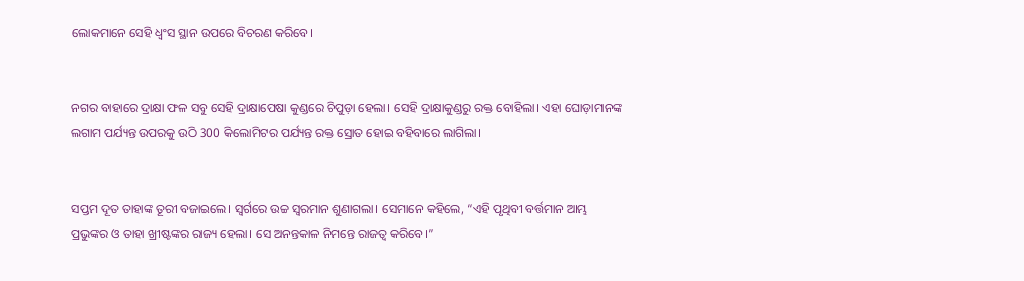ଲୋକମାନେ ସେହି ଧ୍ୱଂସ ସ୍ଥାନ ଉପରେ ବିଚରଣ କରିବେ।


ନଗର ବାହାରେ ଦ୍ରାକ୍ଷା ଫଳ ସବୁ ସେହି ଦ୍ରାକ୍ଷାପେଷା କୁଣ୍ଡରେ ଚିପୁଡ଼ା ହେଲା। ସେହି ଦ୍ରାକ୍ଷାକୁଣ୍ଡରୁ ରକ୍ତ ବୋହିଲା। ଏହା ଘୋଡ଼ାମାନଙ୍କ ଲଗାମ ପର୍ଯ୍ୟନ୍ତ ଉପରକୁ ଉଠି 300 କିଲୋମିଟର ପର୍ଯ୍ୟନ୍ତ ରକ୍ତ ସ୍ରୋତ ହୋଇ ବହିବାରେ ଲାଗିଲା।


ସପ୍ତମ ଦୂତ ତାହାଙ୍କ ତୂରୀ ବଜାଇଲେ। ସ୍ୱର୍ଗରେ ଉଚ୍ଚ ସ୍ୱରମାନ ଶୁଣାଗଲା। ସେମାନେ କହିଲେ, “ଏହି ପୃଥିବୀ ବର୍ତ୍ତମାନ ଆମ୍ଭ ପ୍ରଭୁଙ୍କର ଓ ତାହା ଖ୍ରୀଷ୍ଟଙ୍କର ରାଜ୍ୟ ହେଲା। ସେ ଅନନ୍ତକାଳ ନିମନ୍ତେ ରାଜତ୍ୱ କରିବେ।”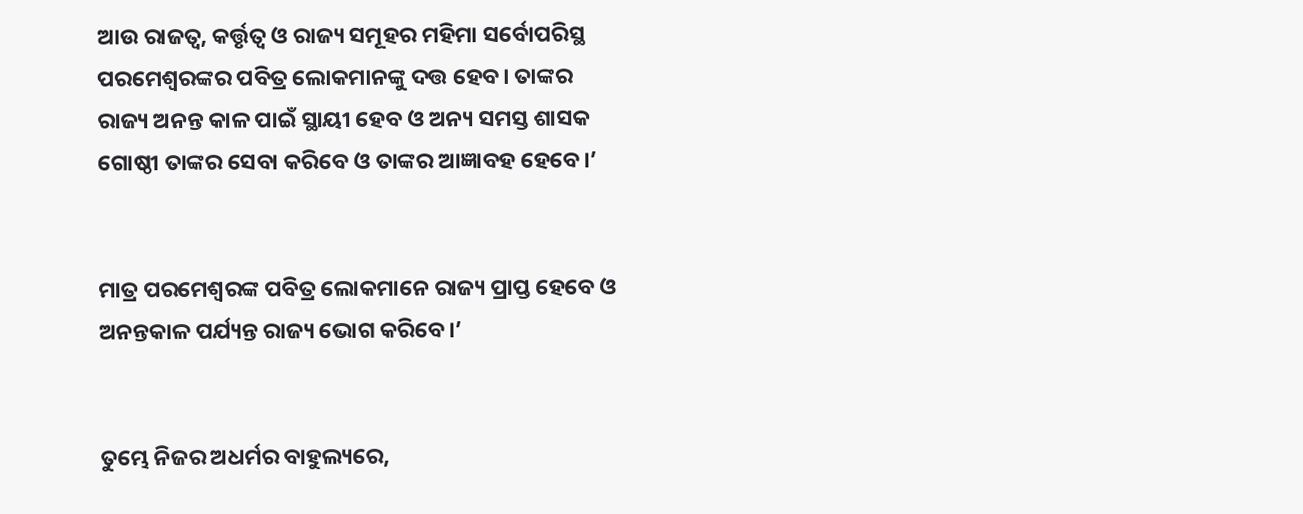ଆଉ ରାଜତ୍ୱ, କର୍ତ୍ତୃତ୍ୱ ଓ ରାଜ୍ୟ ସମୂହର ମହିମା ସର୍ବୋପରିସ୍ଥ ପରମେଶ୍ୱରଙ୍କର ପବିତ୍ର ଲୋକମାନଙ୍କୁ ଦତ୍ତ ହେବ। ତାଙ୍କର ରାଜ୍ୟ ଅନନ୍ତ କାଳ ପାଇଁ ସ୍ଥାୟୀ ହେବ ଓ ଅନ୍ୟ ସମସ୍ତ ଶାସକ ଗୋଷ୍ଠୀ ତାଙ୍କର ସେବା କରିବେ ଓ ତାଙ୍କର ଆଜ୍ଞାବହ ହେବେ।’


ମାତ୍ର ପରମେଶ୍ୱରଙ୍କ ପବିତ୍ର ଲୋକମାନେ ରାଜ୍ୟ ପ୍ରାପ୍ତ ହେବେ ଓ ଅନନ୍ତକାଳ ପର୍ଯ୍ୟନ୍ତ ରାଜ୍ୟ ଭୋଗ କରିବେ।’


ତୁମ୍ଭେ ନିଜର ଅଧର୍ମର ବାହୁଲ୍ୟରେ,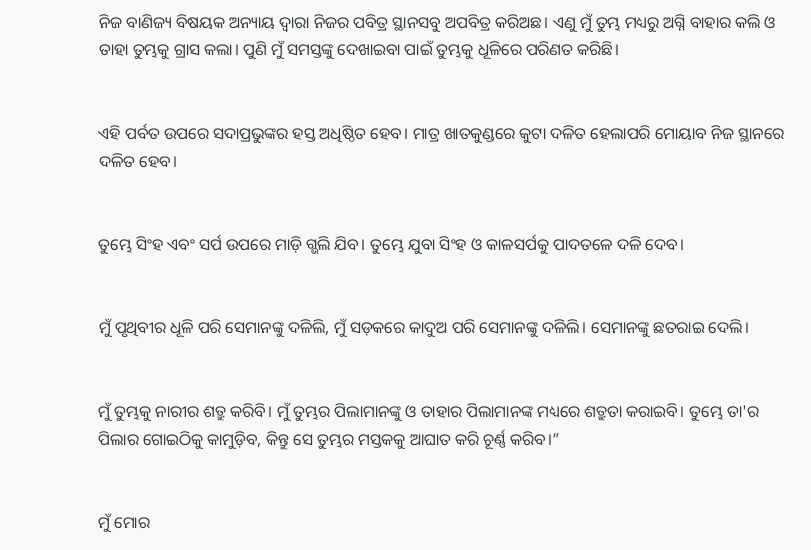ନିଜ ବାଣିଜ୍ୟ ବିଷୟକ ଅନ୍ୟାୟ ଦ୍ୱାରା ନିଜର ପବିତ୍ର ସ୍ଥାନସବୁ ଅପବିତ୍ର କରିଅଛ। ଏଣୁ ମୁଁ ତୁମ୍ଭ ମଧ୍ୟରୁ ଅଗ୍ନି ବାହାର କଲି ଓ ତାହା ତୁମ୍ଭକୁ ଗ୍ରାସ କଲା। ପୁଣି ମୁଁ ସମସ୍ତଙ୍କୁ ଦେଖାଇବା ପାଇଁ ତୁମ୍ଭକୁ ଧୂଳିରେ ପରିଣତ କରିଛି।


ଏହି ପର୍ବତ ଉପରେ ସଦାପ୍ରଭୁଙ୍କର ହସ୍ତ ଅଧିଷ୍ଠିତ ହେବ। ମାତ୍ର ଖାତକୁଣ୍ଡରେ କୁଟା ଦଳିତ ହେଲାପରି ମୋୟାବ ନିଜ ସ୍ଥାନରେ ଦଳିତ ହେବ।


ତୁମ୍ଭେ ସିଂହ ଏବଂ ସର୍ପ ଉପରେ ମାଡ଼ି ଗ୍ଭଲି ଯିବ। ତୁମ୍ଭେ ଯୁବା ସିଂହ ଓ କାଳସର୍ପକୁ ପାଦତଳେ ଦଳି ଦେବ।


ମୁଁ ପୃଥିବୀର ଧୂଳି ପରି ସେମାନଙ୍କୁ ଦଳିଲି, ମୁଁ ସଡ଼କରେ କାଦୁଅ ପରି ସେମାନଙ୍କୁ ଦଳିଲି। ସେମାନଙ୍କୁ ଛତରାଇ ଦେଲି।


ମୁଁ ତୁମ୍ଭକୁ ନାରୀର ଶତ୍ରୁ କରିବି। ମୁଁ ତୁମ୍ଭର ପିଲାମାନଙ୍କୁ ଓ ତାହାର ପିଲାମାନଙ୍କ ମଧ୍ୟରେ ଶତ୍ରୁତା କରାଇବି। ତୁମ୍ଭେ ତା'ର ପିଲାର ଗୋଇଠିକୁ କାମୁଡ଼ିବ, କିନ୍ତୁ ସେ ତୁମ୍ଭର ମସ୍ତକକୁ ଆଘାତ କରି ଚୂର୍ଣ୍ଣ କରିବ।”


ମୁଁ ମୋର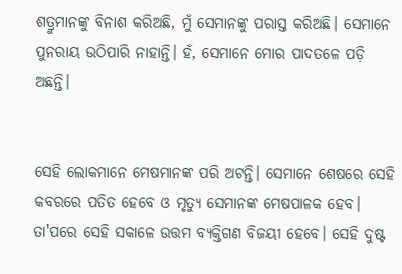ଶତ୍ରୁମାନଙ୍କୁ ବିନାଶ କରିଅଛି, ମୁଁ ସେମାନଙ୍କୁ ପରାସ୍ତ କରିଅଛି। ସେମାନେ ପୁନରାୟ ଉଠିପାରି ନାହାନ୍ତି। ହଁ, ସେମାନେ ମୋର ପାଦତଳେ ପଡ଼ି ଅଛନ୍ତି।


ସେହି ଲୋକମାନେ ମେଷମାନଙ୍କ ପରି ଅଟନ୍ତି। ସେମାନେ ଶେଷରେ ସେହି କବରରେ ପତିତ ହେବେ ଓ ମୃତ୍ୟୁ ସେମାନଙ୍କ ମେଷପାଳକ ହେବ। ତା'ପରେ ସେହି ସକାଳେ ଉତ୍ତମ ବ୍ୟକ୍ତିଗଣ ବିଜୟୀ ହେବେ। ସେହି ଦୁଷ୍ଟ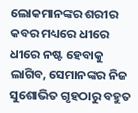ଲୋକମାନଙ୍କର ଶରୀର କବର ମଧ୍ୟରେ ଧୀରେ ଧୀରେ ନଷ୍ଟ ହେବାକୁ ଲାଗିବ, ସେମାନଙ୍କର ନିଜ ସୁଶୋଭିତ ଗୃହଠାରୁ ବହୁତ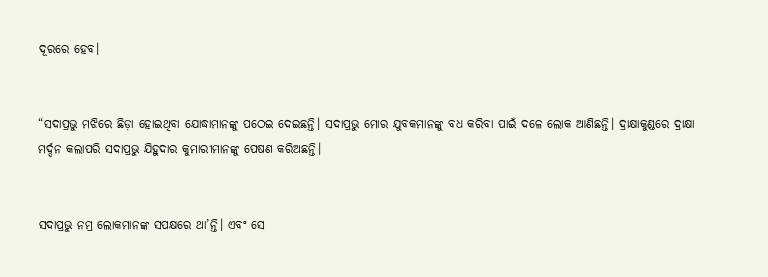ଦୂରରେ ହେବ।


“ସଦାପ୍ରଭୁ ମଝିରେ ଛିଡ଼ା ହୋଇଥିବା ଯୋଦ୍ଧାମାନଙ୍କୁ ପଠେଇ ଦେଇଛନ୍ତି। ସଦାପ୍ରଭୁ ମୋର ଯୁବକମାନଙ୍କୁ ବଧ କରିବା ପାଇଁ ଦଳେ ଲୋକ ଆଣିଛନ୍ତି। ଦ୍ରାକ୍ଷାକୁଣ୍ଡରେ ଦ୍ରାକ୍ଷା ମର୍ଦ୍ଦନ କଲାପରି ସଦାପ୍ରଭୁ ଯିହୁଦାର କୁମାରୀମାନଙ୍କୁ ପେଷଣ କରିଅଛନ୍ତି।


ସଦାପ୍ରଭୁ ନମ୍ର ଲୋକମାନଙ୍କ ସପକ୍ଷରେ ଥା’ନ୍ତି। ଏବଂ ସେ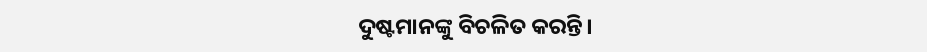ଦୁଷ୍ଟମାନଙ୍କୁ ବିଚଳିତ କରନ୍ତି।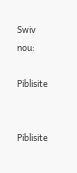Swiv nou:

Piblisite


Piblisite